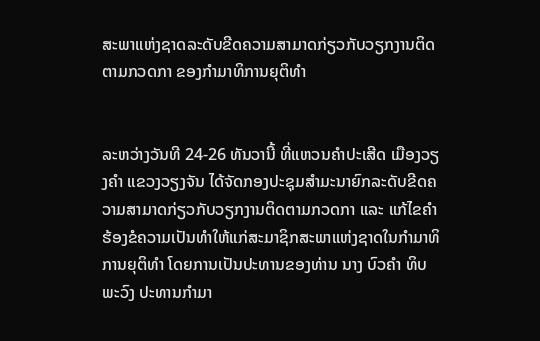ສະພາແຫ່ງຊາດລະດັບຂີດຄວາມສາມາດກ່ຽວກັບວຽກງານຕິດຕາມກວດກາ ຂອງກຳມາທິການຍຸຕິທຳ


ລະຫວ່າງວັນທີ 24-26 ທັນວານີ້ ທີ່ແຫວນຄໍາປະເສີດ ເມືອງວຽງຄໍາ ແຂວງວຽງຈັນ ໄດ້ຈັດກອງປະຊຸມສຳມະນາຍົກລະດັບຂີດຄວາມສາມາດກ່ຽວກັບວຽກງານຕິດຕາມກວດກາ ແລະ ແກ້ໄຂຄຳຮ້ອງຂໍຄວາມເປັນທຳໃຫ້ແກ່ສະມາຊິກສະພາແຫ່ງຊາດໃນກຳມາທິການຍຸຕິທຳ ໂດຍການເປັນປະທານຂອງທ່ານ ນາງ ບົວຄຳ ທິບພະວົງ ປະທານກຳມາ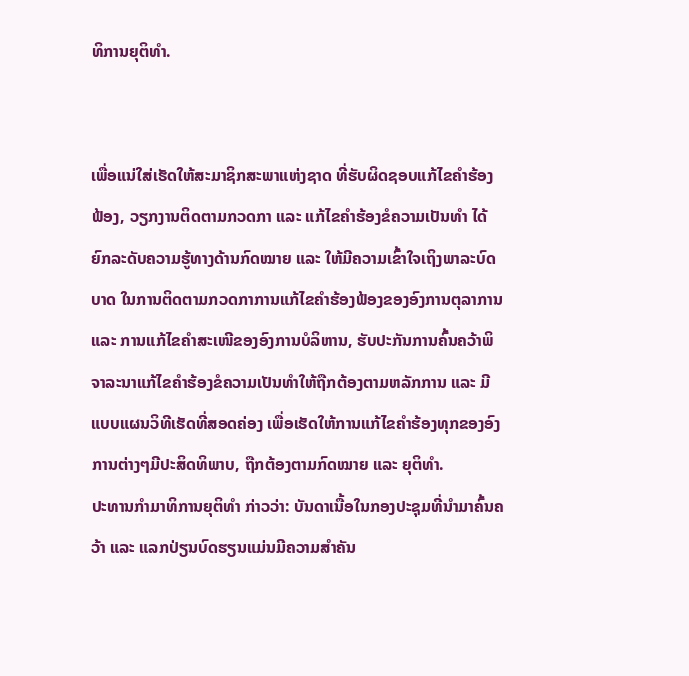ທິການຍຸຕິທຳ.


ເພື່ອແນ່ໃສ່ເຮັດໃຫ້ສະມາຊິກສະພາແຫ່ງຊາດ ທີ່ຮັບຜິດຊອບແກ້ໄຂຄຳຮ້ອງຟ້ອງ, ວຽກງານຕິດຕາມກວດກາ ແລະ ແກ້ໄຂຄຳຮ້ອງຂໍຄວາມເປັນທຳ ໄດ້ຍົກລະດັບຄວາມຮູ້ທາງດ້ານກົດໝາຍ ແລະ ໃຫ້ມີຄວາມເຂົ້າໃຈເຖິງພາລະບົດບາດ ໃນການຕິດຕາມກວດກາການແກ້ໄຂຄຳຮ້ອງຟ້ອງຂອງອົງການຕຸລາການ ແລະ ການແກ້ໄຂຄຳສະເໜີຂອງອົງການບໍລິຫານ, ຮັບປະກັນການຄົ້ນຄວ້າພິຈາລະນາແກ້ໄຂຄຳຮ້ອງຂໍຄວາມເປັນທຳໃຫ້ຖືກຕ້ອງຕາມຫລັກການ ແລະ ມີແບບແຜນວິທີເຮັດທີ່ສອດຄ່ອງ ເພື່ອເຮັດໃຫ້ການແກ້ໄຂຄຳຮ້ອງທຸກຂອງອົງການຕ່າງໆມີປະສິດທິພາບ, ຖືກຕ້ອງຕາມກົດໝາຍ ແລະ ຍຸຕິທຳ.
ປະທານກຳມາທິການຍຸຕິທຳ ກ່າວວ່າ: ບັນດາເນື້ອໃນກອງປະຊຸມທີ່ນຳມາຄົ້ນຄວ້າ ແລະ ແລກປ່ຽນບົດຮຽນແມ່ນມີຄວາມສຳຄັນ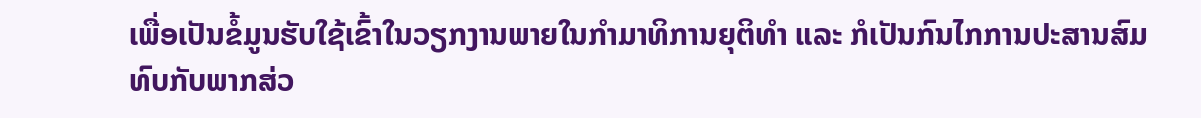ເພື່ອເປັນຂໍ້ມູນຮັບໃຊ້ເຂົ້າໃນວຽກງານພາຍໃນກຳມາທິການຍຸຕິທຳ ແລະ ກໍເປັນກົນໄກການປະສານສົມທົບກັບພາກສ່ວ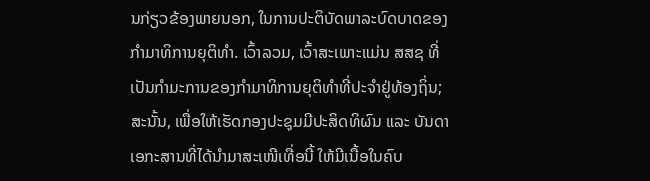ນກ່ຽວຂ້ອງພາຍນອກ, ໃນການປະຕິບັດພາລະບົດບາດຂອງກຳມາທິການຍຸຕິທຳ. ເວົ້າລວມ, ເວົ້າສະເພາະແມ່ນ ສສຊ ທີ່ເປັນກຳມະການຂອງກຳມາທິການຍຸຕິທຳທີ່ປະຈຳຢູ່ທ້ອງຖິ່ນ; ສະນັ້ນ, ເພື່ອໃຫ້ເຮັດກອງປະຊຸມມີປະສິດທິຜົນ ແລະ ບັນດາເອກະສານທີ່ໄດ້ນຳມາສະເໜີເທື່ອນີ້ ໃຫ້ມີເນື້ອໃນຄົບ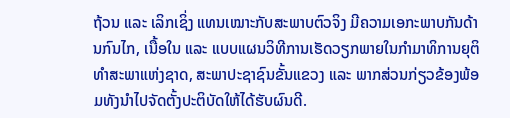ຖ້ວນ ແລະ ເລິກເຊິ່ງ ແທນເໝາະກັບສະພາບຕົວຈິງ ມີຄວາມເອກະພາບກັນດ້ານກົນໄກ, ເນື້ອໃນ ແລະ ແບບແຜນວິທີການເຮັດວຽກພາຍໃນກຳມາທິການຍຸຕິທຳສະພາແຫ່ງຊາດ, ສະພາປະຊາຊົນຂັ້ນແຂວງ ແລະ ພາກສ່ວນກ່ຽວຂ້ອງພ້ອມທັງນຳໄປຈັດຕັ້ງປະຕິບັດໃຫ້ໄດ້ຮັບຜົນດີ.